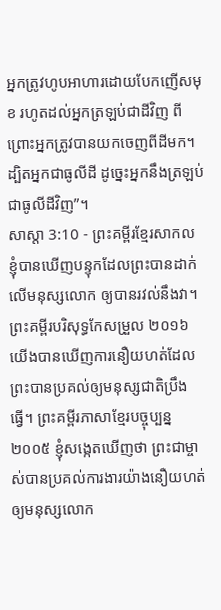អ្នកត្រូវហូបអាហារដោយបែកញើសមុខ រហូតដល់អ្នកត្រឡប់ជាដីវិញ ពីព្រោះអ្នកត្រូវបានយកចេញពីដីមក។ ដ្បិតអ្នកជាធូលីដី ដូច្នេះអ្នកនឹងត្រឡប់ជាធូលីដីវិញ”។
សាស្តា 3:10 - ព្រះគម្ពីរខ្មែរសាកល ខ្ញុំបានឃើញបន្ទុកដែលព្រះបានដាក់លើមនុស្សលោក ឲ្យបានរវល់នឹងវា។ ព្រះគម្ពីរបរិសុទ្ធកែសម្រួល ២០១៦ យើងបានឃើញការនឿយហត់ដែលព្រះបានប្រគល់ឲ្យមនុស្សជាតិប្រឹងធ្វើ។ ព្រះគម្ពីរភាសាខ្មែរបច្ចុប្បន្ន ២០០៥ ខ្ញុំសង្កេតឃើញថា ព្រះជាម្ចាស់បានប្រគល់ការងារយ៉ាងនឿយហត់ឲ្យមនុស្សលោក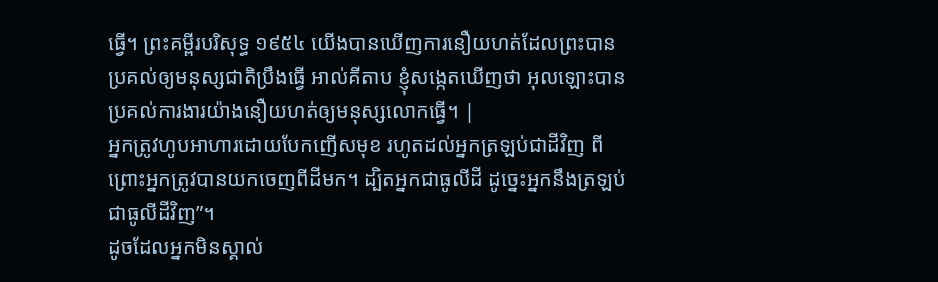ធ្វើ។ ព្រះគម្ពីរបរិសុទ្ធ ១៩៥៤ យើងបានឃើញការនឿយហត់ដែលព្រះបានប្រគល់ឲ្យមនុស្សជាតិប្រឹងធ្វើ អាល់គីតាប ខ្ញុំសង្កេតឃើញថា អុលឡោះបានប្រគល់ការងារយ៉ាងនឿយហត់ឲ្យមនុស្សលោកធ្វើ។ |
អ្នកត្រូវហូបអាហារដោយបែកញើសមុខ រហូតដល់អ្នកត្រឡប់ជាដីវិញ ពីព្រោះអ្នកត្រូវបានយកចេញពីដីមក។ ដ្បិតអ្នកជាធូលីដី ដូច្នេះអ្នកនឹងត្រឡប់ជាធូលីដីវិញ”។
ដូចដែលអ្នកមិនស្គាល់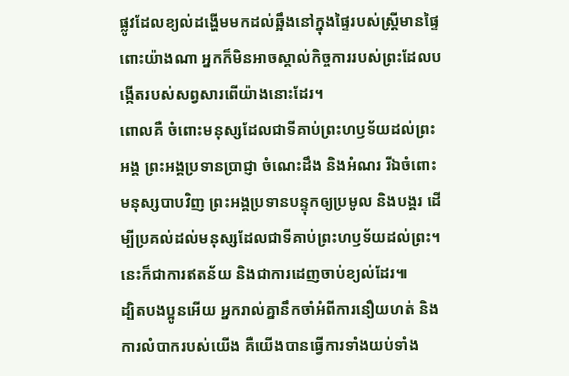ផ្លូវដែលខ្យល់ដង្ហើមមកដល់ឆ្អឹងនៅក្នុងផ្ទៃរបស់ស្ត្រីមានផ្ទៃពោះយ៉ាងណា អ្នកក៏មិនអាចស្គាល់កិច្ចការរបស់ព្រះដែលបង្កើតរបស់សព្វសារពើយ៉ាងនោះដែរ។
ពោលគឺ ចំពោះមនុស្សដែលជាទីគាប់ព្រះហឫទ័យដល់ព្រះអង្គ ព្រះអង្គប្រទានប្រាជ្ញា ចំណេះដឹង និងអំណរ រីឯចំពោះមនុស្សបាបវិញ ព្រះអង្គប្រទានបន្ទុកឲ្យប្រមូល និងបង្គរ ដើម្បីប្រគល់ដល់មនុស្សដែលជាទីគាប់ព្រះហឫទ័យដល់ព្រះ។ នេះក៏ជាការឥតន័យ និងជាការដេញចាប់ខ្យល់ដែរ៕
ដ្បិតបងប្អូនអើយ អ្នករាល់គ្នានឹកចាំអំពីការនឿយហត់ និងការលំបាករបស់យើង គឺយើងបានធ្វើការទាំងយប់ទាំង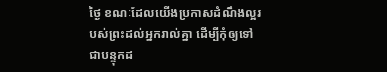ថ្ងៃ ខណៈដែលយើងប្រកាសដំណឹងល្អរបស់ព្រះដល់អ្នករាល់គ្នា ដើម្បីកុំឲ្យទៅជាបន្ទុកដ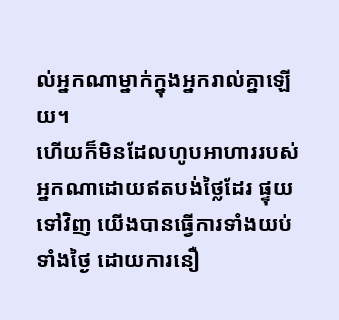ល់អ្នកណាម្នាក់ក្នុងអ្នករាល់គ្នាឡើយ។
ហើយក៏មិនដែលហូបអាហាររបស់អ្នកណាដោយឥតបង់ថ្លៃដែរ ផ្ទុយទៅវិញ យើងបានធ្វើការទាំងយប់ទាំងថ្ងៃ ដោយការនឿ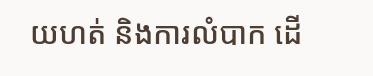យហត់ និងការលំបាក ដើ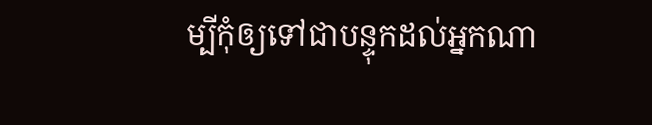ម្បីកុំឲ្យទៅជាបន្ទុកដល់អ្នកណា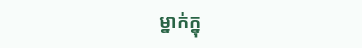ម្នាក់ក្នុ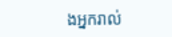ងអ្នករាល់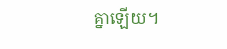គ្នាឡើយ។